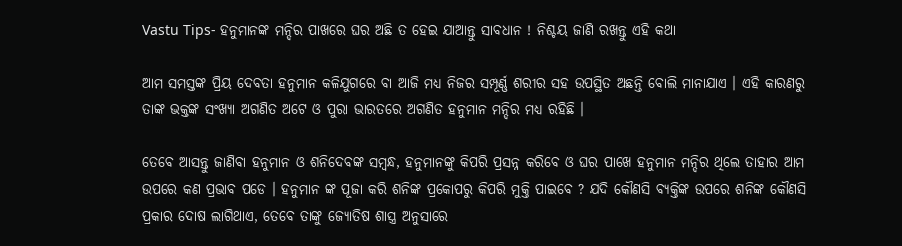Vastu Tips- ହନୁମାନଙ୍କ ମନ୍ଦିର ପାଖରେ ଘର ଅଛି ତ ହେଇ ଯାଆନ୍ତୁ ସାବଧାନ ! ନିଶ୍ଚୟ ଜାଣି ରଖନ୍ତୁ ଏହି କଥା

ଆମ ସମସ୍ତଙ୍କ ପ୍ରିୟ ଦେବତା ହନୁମାନ କଳିଯୁଗରେ ବା ଆଜି ମଧ୍ୟ ନିଜର ସମ୍ପୂର୍ଣ୍ଣ ଶରୀର ସହ ଉପସ୍ଥିତ ଅଛନ୍ତି ବୋଲି ମାନାଯାଏ । ଏହି କାରଣରୁ ତାଙ୍କ ଭକ୍ତଙ୍କ ସଂଖ୍ୟା ଅଗଣିତ ଅଟେ ଓ ପୁରା ଭାରତରେ ଅଗଣିତ ହନୁମାନ ମନ୍ଦିର ମଧ୍ୟ ରହିଛି ।

ତେବେ ଆସନ୍ତୁ ଜାଣିବା ହନୁମାନ ଓ ଶନିଦେବଙ୍କ ସମ୍ବନ୍ଧ, ହନୁମାନଙ୍କୁ କିପରି ପ୍ରସନ୍ନ କରିବେ ଓ ଘର ପାଖେ ହନୁମାନ ମନ୍ଦିର ଥିଲେ ତାହାର ଆମ ଉପରେ କଣ ପ୍ରଭାବ ପଡେ । ହନୁମାନ ଙ୍କ ପୂଜା କରି ଶନିଙ୍କ ପ୍ରକୋପରୁ କିପରି ମୁକ୍ତି ପାଇବେ ? ଯଦି କୌଣସି ବ୍ୟକ୍ତିଙ୍କ ଉପରେ ଶନିଙ୍କ କୌଣସି ପ୍ରକାର ଦୋଷ ଲାଗିଥାଏ, ତେବେ ତାଙ୍କୁ ଜ୍ୟୋତିଷ ଶାସ୍ତ୍ର ଅନୁସାରେ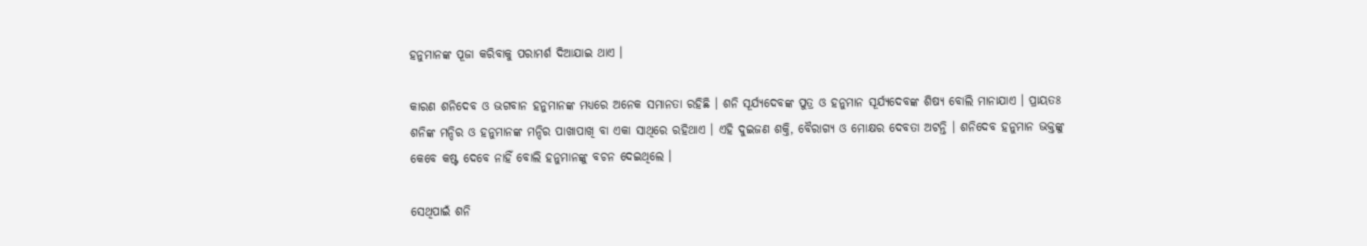ହନୁମାନଙ୍କ ପୂଜା କରିବାକୁ ପରାମର୍ଶ ଦିଆଯାଇ ଥାଏ ।

କାରଣ ଶନିଦେବ ଓ ଭଗବାନ ହନୁମାନଙ୍କ ମଧ୍ୟରେ ଅନେକ ସମାନତା ରହିଛି । ଶନି ସୂର୍ଯ୍ୟଦେବଙ୍କ ପୁତ୍ର ଓ ହନୁମାନ ସୂର୍ଯ୍ୟଦେବଙ୍କ ଶିଷ୍ୟ ବୋଲି ମାନାଯାଏ । ପ୍ରାୟତଃ ଶନିଙ୍କ ମନ୍ଦିର ଓ ହନୁମାନଙ୍କ ମନ୍ଦିର ପାଖାପାଖି ବା ଏକା ସାଥିରେ ରହିଥାଏ । ଏହି ଦୁଇଜଣ ଶକ୍ତି, ବୈରାଗ୍ୟ ଓ ମୋକ୍ଷର ଦେବତା ଅଟନ୍ତି । ଶନିଦେବ ହନୁମାନ ଭକ୍ତଙ୍କୁ କେବେ କଷ୍ଟ ଦେବେ ନାହିଁ ବୋଲି ହନୁମାନଙ୍କୁ ବଚନ ଦେଇଥିଲେ ।

ସେଥିପାଇଁ ଶନି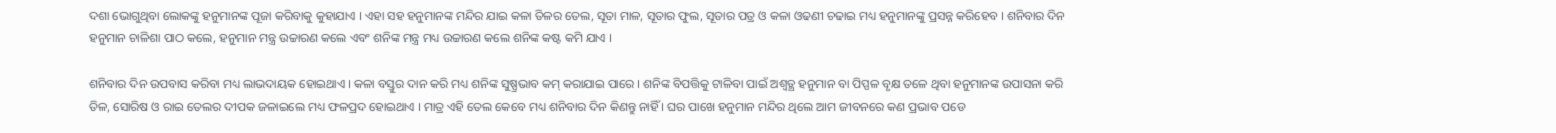ଦଶା ଭୋଗୁଥିବା ଲୋକଙ୍କୁ ହନୁମାନଙ୍କ ପୂଜା କରିବାକୁ କୁହାଯାଏ । ଏହା ସହ ହନୁମାନଙ୍କ ମନ୍ଦିର ଯାଇ କଳା ତିଳର ତେଲ, ସୂତା ମାଳ, ସୂତାର ଫୁଲ, ସୂତାର ପତ୍ର ଓ କଳା ଓଢଣୀ ଚଢାଇ ମଧ୍ୟ ହନୁମାନଙ୍କୁ ପ୍ରସନ୍ନ କରିହେବ । ଶନିବାର ଦିନ ହନୁମାନ ଚାଳିଶା ପାଠ କଲେ, ହନୁମାନ ମନ୍ତ୍ର ଉଚ୍ଚାରଣ କଲେ ଏବଂ ଶନିଙ୍କ ମନ୍ତ୍ର ମଧ୍ୟ ଉଚ୍ଚାରଣ କଲେ ଶନିଙ୍କ କଷ୍ଟ କମି ଯାଏ ।

ଶନିବାର ଦିନ ଉପବାସ କରିବା ମଧ୍ୟ ଲାଭଦାୟକ ହୋଇଥାଏ । କଳା ବସ୍ତୁର ଦାନ କରି ମଧ୍ୟ ଶନିଙ୍କ ସୁଷ୍ପ୍ରଭାବ କମ୍ କରାଯାଇ ପାରେ । ଶନିଙ୍କ ବିପତ୍ତିକୁ ଟାଳିବା ପାଇଁ ଅଶ୍ୱତ୍ଥ ହନୁମାନ ବା ପିପ୍ପଳ ବୃକ୍ଷ ତଳେ ଥିବା ହନୁମାନଙ୍କ ଉପାସନା କରି ତିଳ, ସୋରିଷ ଓ ରାଇ ତେଲର ଦୀପକ ଜଳାଇଲେ ମଧ୍ୟ ଫଳପ୍ରଦ ହୋଇଥାଏ । ମାତ୍ର ଏହି ତେଲ କେବେ ମଧ୍ୟ ଶନିବାର ଦିନ କିଣନ୍ତୁ ନାହିଁ । ଘର ପାଖେ ହନୁମାନ ମନ୍ଦିର ଥିଲେ ଆମ ଜୀବନରେ କଣ ପ୍ରଭାବ ପଡେ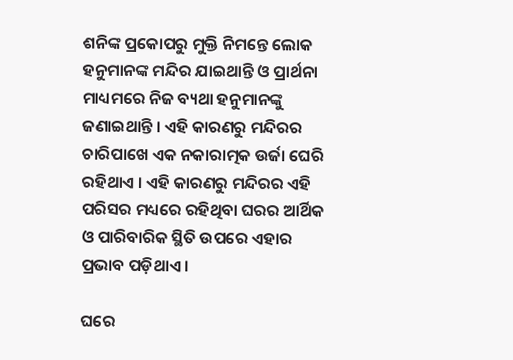ଶନିଙ୍କ ପ୍ରକୋପରୁ ମୁକ୍ତି ନିମନ୍ତେ ଲୋକ ହନୁମାନଙ୍କ ମନ୍ଦିର ଯାଇଥାନ୍ତି ଓ ପ୍ରାର୍ଥନା ମାଧ୍ୟମରେ ନିଜ ବ୍ୟଥା ହନୁମାନଙ୍କୁ ଜଣାଇଥାନ୍ତି । ଏହି କାରଣରୁ ମନ୍ଦିରର ଚାରିପାଖେ ଏକ ନକାରାତ୍ମକ ଉର୍ଜା ଘେରି ରହିଥାଏ । ଏହି କାରଣରୁ ମନ୍ଦିରର ଏହି ପରିସର ମଧ୍ୟରେ ରହିଥିବା ଘରର ଆର୍ଥିକ ଓ ପାରିବାରିକ ସ୍ଥିତି ଉପରେ ଏହାର ପ୍ରଭାବ ପଡ଼ିଥାଏ ।

ଘରେ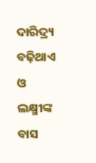ଦାରିଦ୍ର୍ୟ ବଢ଼ିଥାଏ ଓ ଲକ୍ଷ୍ମୀଙ୍କ ବାସ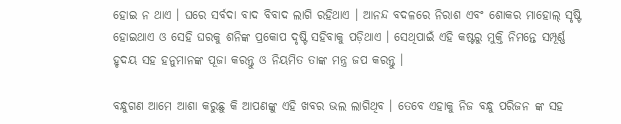ହୋଇ ନ ଥାଏ । ଘରେ ସର୍ବଦା ବାଦ ବିବାଦ ଲାଗି ରହିଥାଏ । ଆନନ୍ଦ ବଦଳରେ ନିରାଶ ଏବଂ ଶୋକର ମାହୋଲ୍ ସୃଷ୍ଟି ହୋଇଥାଏ ଓ ସେହି ଘରକୁ ଶନିଙ୍କ ପ୍ରକୋପ ଦୃଷ୍ଟି ସହିବାକୁ ପଡ଼ିଥାଏ । ସେଥିପାଇଁ ଏହି କଷ୍ଟରୁ ମୁକ୍ତି ନିମନ୍ତେ ସମ୍ପୂର୍ଣ୍ଣ ହୃଦୟ ସହ ହନୁମାନଙ୍କ ପୂଜା କରନ୍ତୁ ଓ ନିୟମିତ ତାଙ୍କ ମନ୍ତ୍ର ଜପ କରନ୍ତୁ ।

ବନ୍ଧୁଗଣ ଆମେ ଆଶା କରୁଛୁ କି ଆପଣଙ୍କୁ ଏହି ଖବର ଭଲ ଲାଗିଥିବ । ତେବେ ଏହାକୁ ନିଜ ବନ୍ଧୁ ପରିଜନ ଙ୍କ ସହ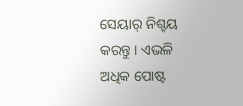ସେୟାର୍ ନିଶ୍ଚୟ କରନ୍ତୁ । ଏଭଳି ଅଧିକ ପୋଷ୍ଟ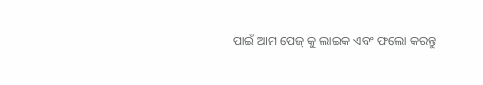ପାଇଁ ଆମ ପେଜ୍ କୁ ଲାଇକ ଏବଂ ଫଲୋ କରନ୍ତୁ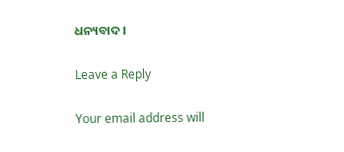ଧନ୍ୟବାଦ ।

Leave a Reply

Your email address will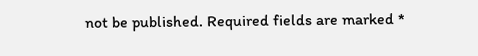not be published. Required fields are marked *